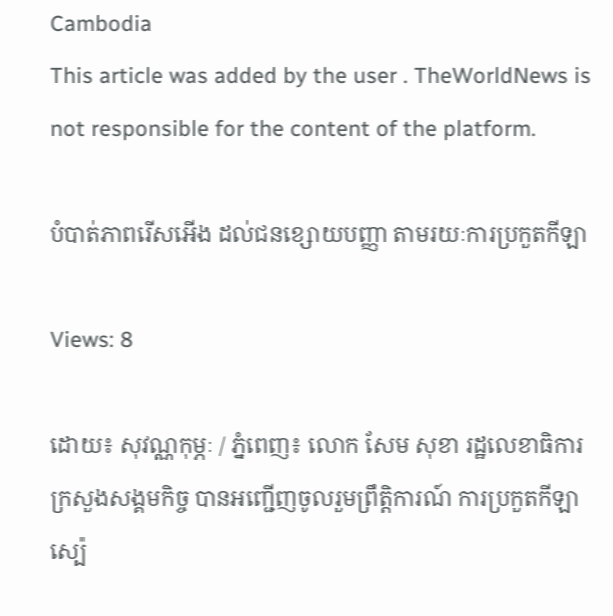Cambodia
This article was added by the user . TheWorldNews is not responsible for the content of the platform.

បំបាត់ភាពរើសអើង ដល់ជនខ្សោយបញ្ញា តាមរយៈការប្រកួតកីឡា

Views: 8

ដោយ៖ សុវណ្ណកុម្ភៈ / ភ្នំពេញ៖ លោក សែម សុខា រដ្ឋលេខាធិការ ក្រសួងសង្គមកិច្ច បានអញ្ជើញចូលរួមព្រឹត្តិការណ៍ ការប្រកួតកីឡាស្ប៉េ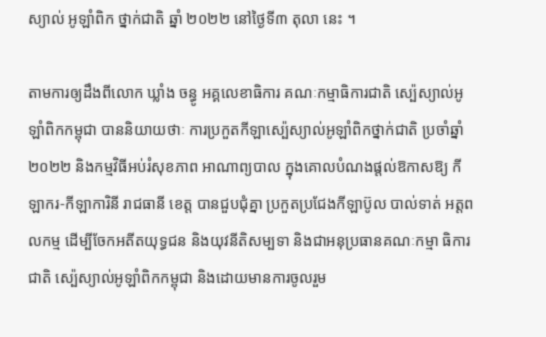ស្យាល់ អូឡាំពិក ថ្នាក់ជាតិ ឆ្នាំ ២០២២ នៅថ្ងៃទី៣ តុលា នេះ ។

តាមការឲ្យដឹងពីលោក ឃ្លាំង ចន្ធូ អគ្គលេខាធិការ គណៈកម្មាធិការជាតិ ស្ប៉េស្យាល់អូ ឡាំពិកកម្ពុជា បាននិយាយថាៈ ការប្រកួតកីឡាស្ប៉េស្យាល់អូឡាំពិកថ្នាក់ជាតិ ប្រចាំឆ្នាំ ២០២២ និងកម្មវិធីអប់រំសុខភាព អាណាព្យបាល ក្នុងគោលបំណងផ្តល់ឱកាសឱ្យ កីឡាករ-កីឡាការិនី រាជធានី ខេត្ត បានជួបជុំគ្នា ប្រកួតប្រជែងកីឡាប៊ូល បាល់ទាត់ អត្តពលកម្ម ដើម្បីចែកអតីតយុទ្ធជន និងយុវនីតិសម្បទា និងជាអនុប្រធានគណៈកម្មា ធិការជាតិ ស្ប៉េស្យាល់អូឡាំពិកកម្ពុជា និងដោយមានការចូលរួម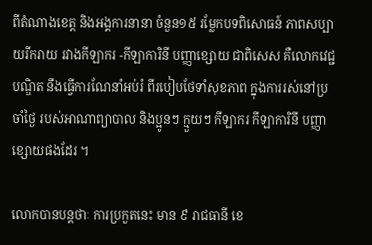ពីតំណាងខេត្ត និងអង្គការនានា ចំនួន១៥ រម្លែកបទពិសោធន៍ ភាពសប្បាយរីករាយ រវាងកីឡាករ -កីឡាការិនី បញ្ញាខ្សោយ ជាពិសេស គឺលោកវេជ្ជបណ្ឌិត នឹងធ្វើការណែនាំអប់រំ ពីរបៀបថែទាំសុខភាព ក្នុងការរស់នៅប្រចាំថ្ងៃ របស់អាណាព្យាបាល និងប្អូនៗ ក្មួយៗ កីឡាករ កីឡាការិនី បញ្ញាខ្សោយផងដែរ ។

លោកបានបន្តថាៈ ការប្រកួតនេះ មាន ៩ រាជធានី ខេ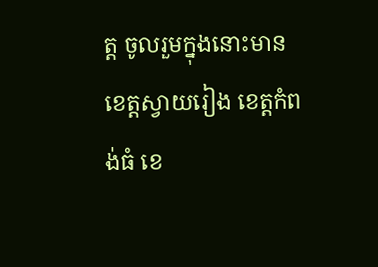ត្ត ចូលរួមក្នុងនោះមាន ខេត្តស្វាយរៀង ខេត្តកំពង់ធំ ខេ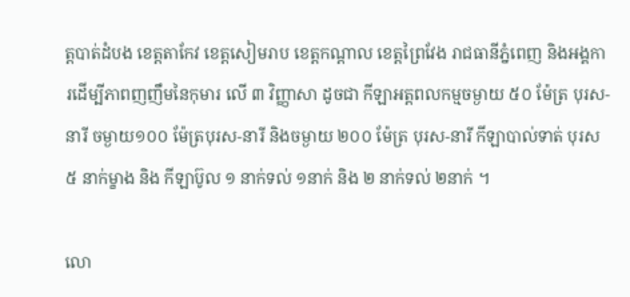ត្តបាត់ដំបង ខេត្តតាកែវ ខេត្តសៀមរាប ខេត្តកណ្តាល ខេត្តព្រៃវែង រាជធានីភ្នំពេញ និងអង្គការដើម្បីភាពញញឹមនៃកុមារ លើ ៣ វិញ្ញាសា ដូចជា កីឡាអត្តពលកម្មចម្ងាយ ៥០ ម៉ែត្រ បុរស-នារី ចម្ងាយ១០០ ម៉ែត្របុរស-នារី និងចម្ងាយ ២០០ ម៉ែត្រ បុរស-នារី កីឡាបាល់ទាត់ បុរស ៥ នាក់ម្ខាង និង កីឡាប៊ូល ១ នាក់ទល់ ១នាក់ និង ២ នាក់ទល់ ២នាក់ ។

លោ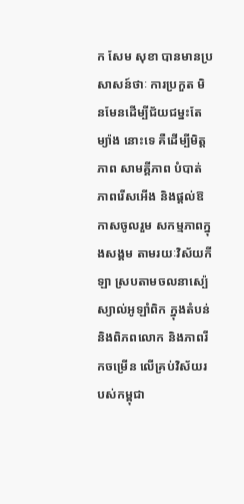ក សែម សុខា បានមានប្រសាសន៍ថាៈ ការប្រកួត មិនមែនដើម្បីជ័យជម្នះតែម្យ៉ាង នោះទេ គឺដើម្បីមិត្តភាព សាមគ្គីភាព បំបាត់ភាពរើសអើង និងផ្តល់ឱកាសចូលរួម សកម្មភាពក្នុងសង្គម តាមរយៈវិស័យកីឡា ស្របតាមចលនាស្ប៉េស្យាល់អូឡាំពិក ក្នុងតំបន់ និងពិភពលោក និងភាពរីកចម្រើន លើគ្រប់វិស័យរបស់កម្ពុជា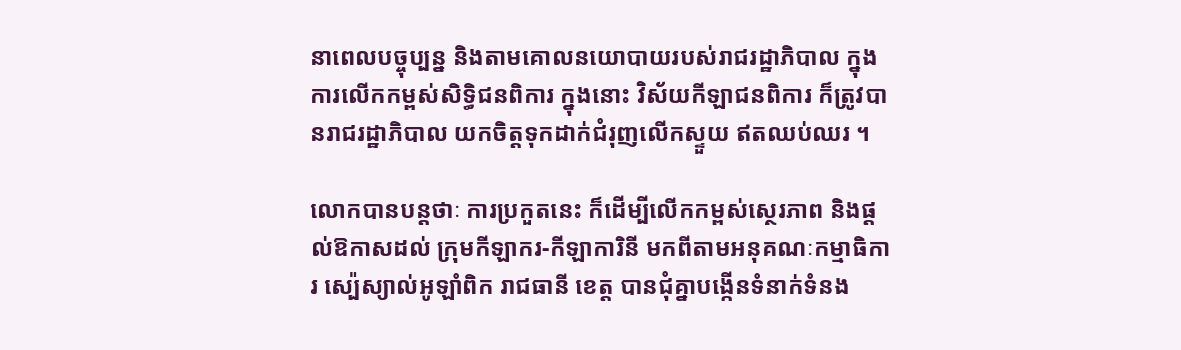នាពេលបច្ចុប្បន្ន និងតាមគោលនយោបាយរបស់រាជរដ្ឋាភិបាល ក្នុងការលើកកម្ពស់សិទ្ធិជនពិការ ក្នុងនោះ វិស័យកីឡាជនពិការ ក៏ត្រូវបានរាជរដ្ឋាភិបាល យកចិត្តទុកដាក់ជំរុញលើកស្ទួយ ឥតឈប់ឈរ ។

លោកបានបន្តថាៈ ការប្រកួតនេះ ក៏ដើម្បីលើកកម្ពស់ស្ថេរភាព និងផ្តល់ឱកាសដល់ ក្រុមកីឡាករ-កីឡាការិនី មកពីតាមអនុគណៈកម្មាធិការ ស្ប៉េស្យាល់អូឡាំពិក រាជធានី ខេត្ត បានជុំគ្នាបង្កើនទំនាក់ទំនង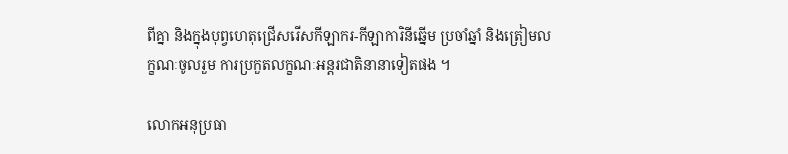ពីគ្នា និងក្នុងបុព្វហេតុជ្រើសរើសកីឡាករ-កីឡាការិនីឆ្នើម ប្រចាំឆ្នាំ និងត្រៀមលក្ខណៈចូលរួម ការប្រកួតលក្ខណៈអន្តរជាតិនានាទៀតផង ។

លោកអនុប្រធា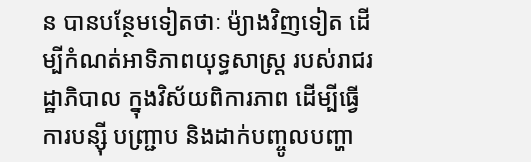ន បានបន្ថែមទៀតថាៈ ម៉្យាងវិញទៀត ដើម្បីកំណត់អាទិភាពយុទ្ធសាស្ត្រ របស់រាជរដ្ឋាភិបាល ក្នុងវិស័យពិការភាព ដើម្បីធ្វើការបន្ស៊ី បញ្ជ្រាប និងដាក់បញ្ចូលបញ្ហា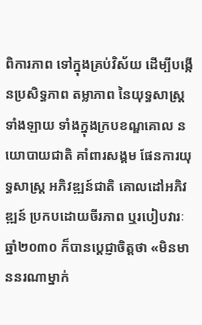ពិការភាព ទៅក្នុងគ្រប់វិស័យ ដើម្បីបង្កើនប្រសិទ្ធភាព តម្លាភាព នៃយុទ្ធសាស្ត្រ ទាំងឡាយ ទាំងក្នុងក្របខណ្ឌគោល នយោបាយជាតិ គាំពារសង្គម ផែនការយុទ្ធសាស្ត្រ អភិវឌ្ឍន៍ជាតិ គោលដៅអភិវឌ្ឍន៍ ប្រកបដោយចីរភាព ឬរបៀបវារៈ ឆ្នាំ២០៣០ ក៏បានប្តេជ្ញាចិត្តថា «មិនមាននរណាម្នាក់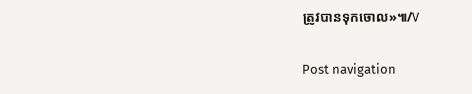ត្រូវបានទុកចោល»៕/V

Post navigation